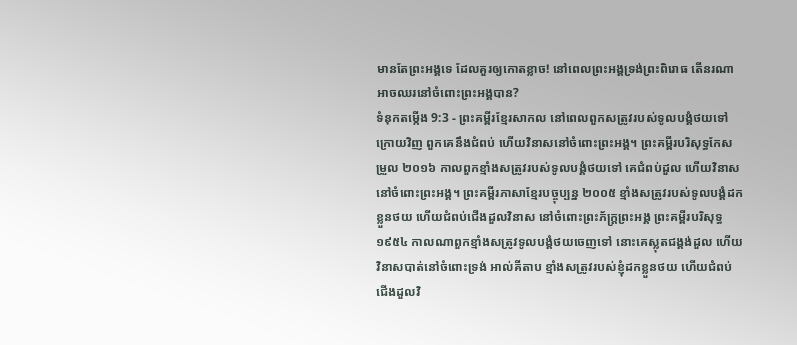មានតែព្រះអង្គទេ ដែលគួរឲ្យកោតខ្លាច! នៅពេលព្រះអង្គទ្រង់ព្រះពិរោធ តើនរណាអាចឈរនៅចំពោះព្រះអង្គបាន?
ទំនុកតម្កើង 9:3 - ព្រះគម្ពីរខ្មែរសាកល នៅពេលពួកសត្រូវរបស់ទូលបង្គំថយទៅក្រោយវិញ ពួកគេនឹងជំពប់ ហើយវិនាសនៅចំពោះព្រះអង្គ។ ព្រះគម្ពីរបរិសុទ្ធកែសម្រួល ២០១៦ កាលពួកខ្មាំងសត្រូវរបស់ទូលបង្គំថយទៅ គេជំពប់ដួល ហើយវិនាសនៅចំពោះព្រះអង្គ។ ព្រះគម្ពីរភាសាខ្មែរបច្ចុប្បន្ន ២០០៥ ខ្មាំងសត្រូវរបស់ទូលបង្គំដកខ្លួនថយ ហើយជំពប់ជើងដួលវិនាស នៅចំពោះព្រះភ័ក្ត្រព្រះអង្គ ព្រះគម្ពីរបរិសុទ្ធ ១៩៥៤ កាលណាពួកខ្មាំងសត្រូវទូលបង្គំថយចេញទៅ នោះគេស្លុតជង្គង់ដួល ហើយវិនាសបាត់នៅចំពោះទ្រង់ អាល់គីតាប ខ្មាំងសត្រូវរបស់ខ្ញុំដកខ្លួនថយ ហើយជំពប់ជើងដួលវិ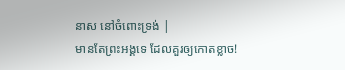នាស នៅចំពោះទ្រង់ |
មានតែព្រះអង្គទេ ដែលគួរឲ្យកោតខ្លាច!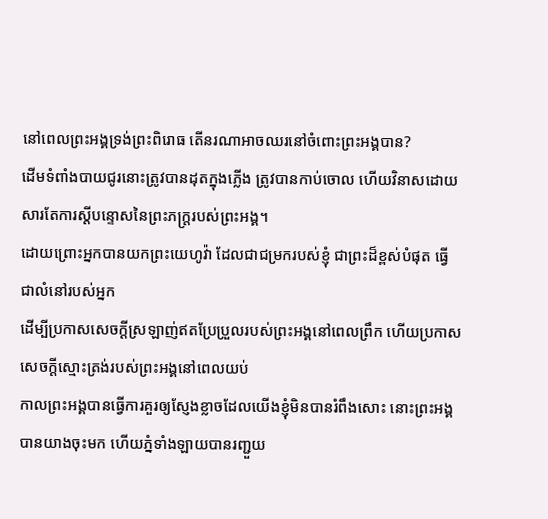នៅពេលព្រះអង្គទ្រង់ព្រះពិរោធ តើនរណាអាចឈរនៅចំពោះព្រះអង្គបាន?
ដើមទំពាំងបាយជូរនោះត្រូវបានដុតក្នុងភ្លើង ត្រូវបានកាប់ចោល ហើយវិនាសដោយសារតែការស្ដីបន្ទោសនៃព្រះភក្ត្ររបស់ព្រះអង្គ។
ដោយព្រោះអ្នកបានយកព្រះយេហូវ៉ា ដែលជាជម្រករបស់ខ្ញុំ ជាព្រះដ៏ខ្ពស់បំផុត ធ្វើជាលំនៅរបស់អ្នក
ដើម្បីប្រកាសសេចក្ដីស្រឡាញ់ឥតប្រែប្រួលរបស់ព្រះអង្គនៅពេលព្រឹក ហើយប្រកាសសេចក្ដីស្មោះត្រង់របស់ព្រះអង្គនៅពេលយប់
កាលព្រះអង្គបានធ្វើការគួរឲ្យស្ញែងខ្លាចដែលយើងខ្ញុំមិនបានរំពឹងសោះ នោះព្រះអង្គបានយាងចុះមក ហើយភ្នំទាំងឡាយបានរញ្ជួយ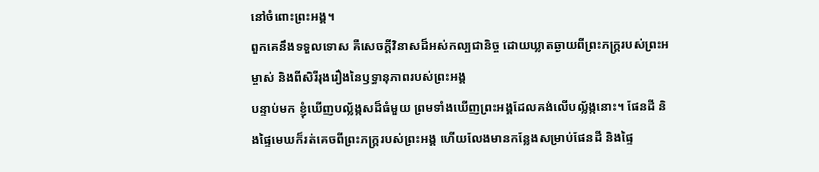នៅចំពោះព្រះអង្គ។
ពួកគេនឹងទទួលទោស គឺសេចក្ដីវិនាសដ៏អស់កល្បជានិច្ច ដោយឃ្លាតឆ្ងាយពីព្រះភក្ត្ររបស់ព្រះអម្ចាស់ និងពីសិរីរុងរឿងនៃឫទ្ធានុភាពរបស់ព្រះអង្គ
បន្ទាប់មក ខ្ញុំឃើញបល្ល័ង្កសដ៏ធំមួយ ព្រមទាំងឃើញព្រះអង្គដែលគង់លើបល្ល័ង្កនោះ។ ផែនដី និងផ្ទៃមេឃក៏រត់គេចពីព្រះភក្ត្ររបស់ព្រះអង្គ ហើយលែងមានកន្លែងសម្រាប់ផែនដី និងផ្ទៃ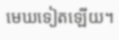មេឃទៀតឡើយ។